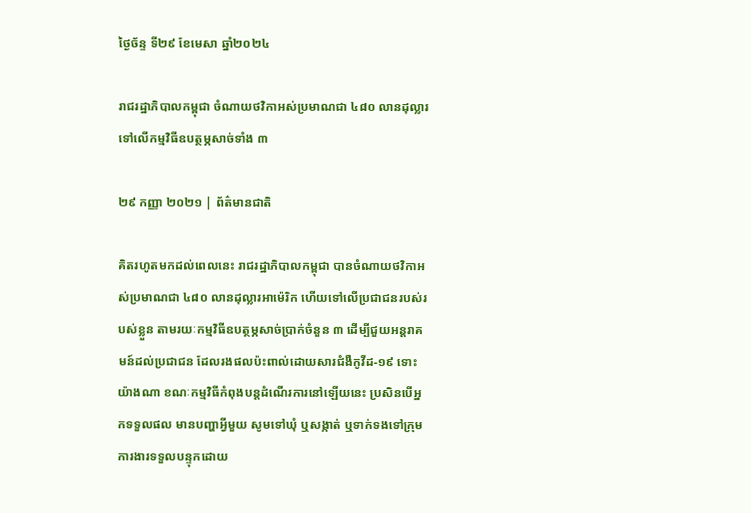ថ្ងៃច័ន្ទ ទី២៩ ខែមេសា ឆ្នាំ២០២៤

រាជរដ្ឋាភិបាលកម្ពុជា ចំណាយថវិកាអស់ប្រមាណជា ៤៨០ លានដុល្លារ ទៅលើកម្មវិធីឧបត្ថម្ភសាច់ទាំង ៣

២៩ កញ្ញា ២០២១ | ព័ត៌មានជាតិ

គិតរហូតមកដល់ពេលនេះ រាជរដ្ឋាភិបាលកម្ពុជា បានចំណាយថវិកាអស់ប្រមាណជា ៤៨០ លានដុល្លារអាម៉េរិក ហើយទៅលើប្រជាជនរបស់របស់ខ្លួន តាមរយៈកម្មវិធីឧបត្ថម្ភសាច់ប្រាក់ចំនួន ៣ ដើម្បីជួយអន្តរាគមន៍ដល់ប្រជាជន ដែលរងផលប៉ះពាល់ដោយសារជំងឺកូវីដ-១៩ ទោះយ៉ាងណា ខណៈកម្មវិធីកំពុងបន្តដំណើរការនៅឡើយនេះ ប្រសិនបើអ្នកទទួលផល មានបញ្ហាអ្វីមួយ សូមទៅឃុំ ឬសង្កាត់ ឬទាក់ទងទៅក្រុមការងារទទួលបន្ទុកដោយ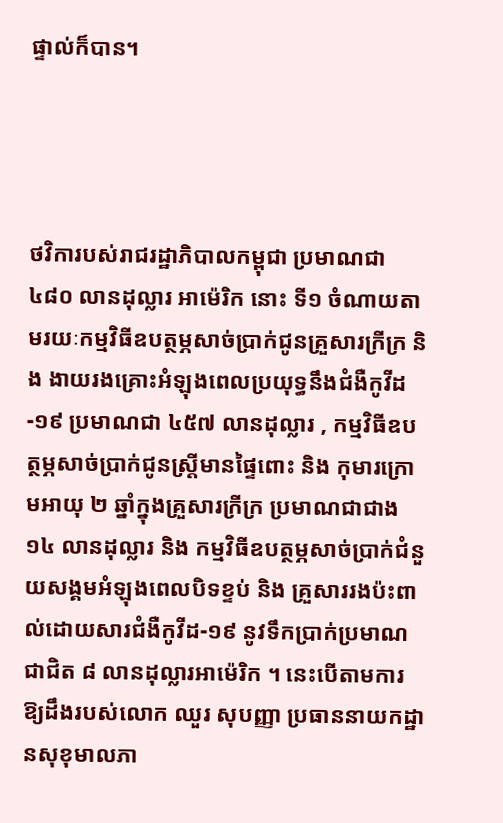ផ្ទាល់ក៏បាន។




ថវិការបស់រាជរដ្ឋាភិបាលកម្ពុជា ប្រមាណជា ៤៨០ លានដុល្លារ អាម៉េរិក នោះ ទី១ ចំណាយតាមរយៈកម្មវិធីឧបត្ថម្ភសាច់ប្រាក់ជូនគ្រួសារក្រីក្រ និង ងាយរងគ្រោះអំឡុងពេលប្រយុទ្ធនឹងជំងឺកូវីដ-១៩ ប្រមាណជា ៤៥៧ លានដុល្លារ , កម្មវិធីឧបត្ថម្ភសាច់ប្រាក់ជូនស្ត្រីមានផ្ទៃពោះ និង កុមារក្រោមអាយុ ២ ឆ្នាំក្នុងគ្រួសារក្រីក្រ ប្រមាណជាជាង ១៤ លានដុល្លារ និង កម្មវិធីឧបត្ថម្ភសាច់ប្រាក់ជំនួយសង្គមអំឡុងពេលបិទខ្ទប់ និង គ្រួសាររងប៉ះពាល់ដោយសារជំងឺកូវីដ-១៩ នូវទឹកប្រាក់ប្រមាណជាជិត ៨ លានដុល្លារអាម៉េរិក ។ នេះបើតាមការឱ្យដឹងរបស់លោក ឈួរ សុបញ្ញា ប្រធាននាយកដ្ឋានសុខុមាលភា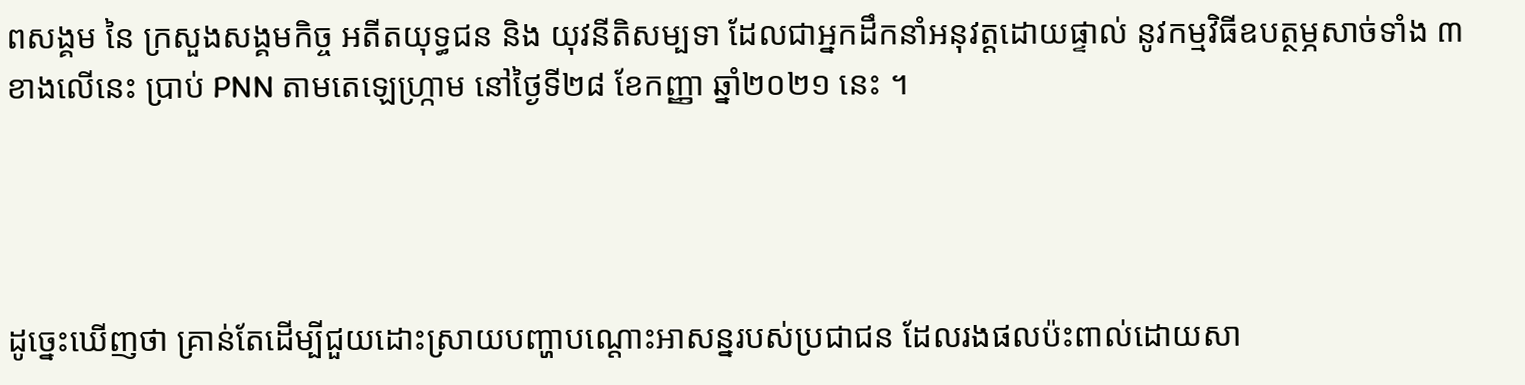ពសង្គម នៃ ក្រសួងសង្គមកិច្ច អតីតយុទ្ធជន និង យុវនីតិសម្បទា ដែលជាអ្នកដឹកនាំអនុវត្តដោយផ្ទាល់ នូវកម្មវិធីឧបត្ថម្ភសាច់ទាំង ៣ ខាងលើនេះ ប្រាប់ PNN តាមតេឡេហ្ក្រាម នៅថ្ងៃទី២៨ ខែកញ្ញា ឆ្នាំ២០២១ នេះ ។




ដូច្នេះឃើញថា គ្រាន់តែដើម្បីជួយដោះស្រាយបញ្ហាបណ្តោះអាសន្នរបស់ប្រជាជន ដែលរងផលប៉ះពាល់ដោយសា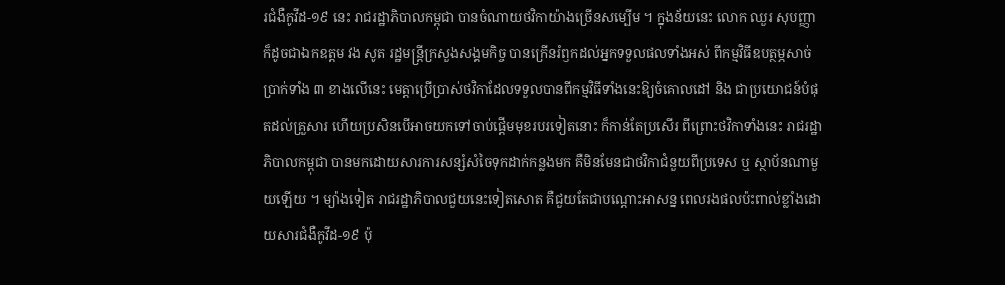រជំងឺកូវីដ-១៩ នេះ រាជរដ្ឋាភិបាលកម្ពុជា បានចំណាយថវិកាយ៉ាងច្រើនសម្បើម ។ ក្នុងន័យនេះ លោក ឈួរ សុបញ្ញា ក៏ដូចជាឯកឧត្តម វង សូត រដ្ឋមន្ត្រីក្រសួងសង្គមកិច្ច បានក្រើនរំឭកដល់អ្នកទទួលផលទាំងអស់ ពីកម្មវិធីឧបត្ថម្ភសាច់ប្រាក់ទាំង ៣ ខាងលើនេះ មេត្តាប្រើប្រាស់ថវិកាដែលទទួលបានពីកម្មវិធីទាំងនេះឱ្យចំគោលដៅ និង ជាប្រយោជន៍បំផុតដល់គ្រួសារ ហើយប្រសិនបើអាចយកទៅចាប់ផ្តើមមុខរបរទៀតនោះ ក៏កាន់តែប្រសើរ ពីព្រោះថវិកាទាំងនេះ រាជរដ្ឋាភិបាលកម្ពុជា បានមកដោយសារការសន្សំសំចៃទុកដាក់កន្លងមក គឺមិនមែនជាថវិកាជំនួយពីប្រទេស ឬ ស្ថាប័នណាមួយឡើយ ។ ម្យ៉ាងទៀត រាជរដ្ឋាភិបាលជួយនេះទៀតសោត គឺជួយតែជាបណ្តោះអាសន្ន ពេលរងផលប៉ះពាល់ខ្លាំងដោយសារជំងឺកូវីដ-១៩ ប៉ុ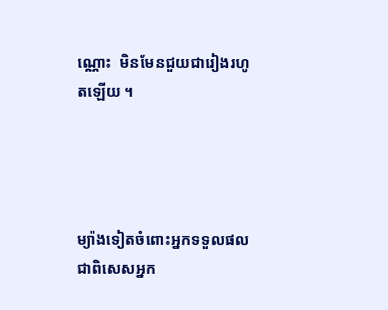ណ្ណោះ  មិនមែនជួយជារៀងរហូតឡើយ ។




ម្យ៉ាងទៀតចំពោះអ្នកទទួលផល ជាពិសេសអ្នក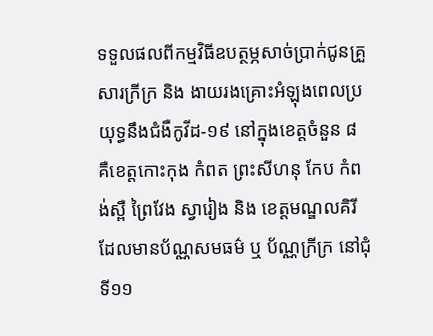ទទួលផលពីកម្មវិធីឧបត្ថម្ភសាច់ប្រាក់ជូនគ្រួសារក្រីក្រ និង ងាយរងគ្រោះអំឡុងពេលប្រយុទ្ធនឹងជំងឺកូវីដ-១៩ នៅក្នុងខេត្តចំនួន ៨ គឺខេត្តកោះកុង កំពត ព្រះសីហនុ កែប កំពង់ស្ពឺ ព្រៃវែង ស្វារៀង និង ខេត្តមណ្ឌលគិរី ដែលមានប័ណ្ណសមធម៌ ឬ ប័ណ្ណក្រីក្រ នៅជុំទី១១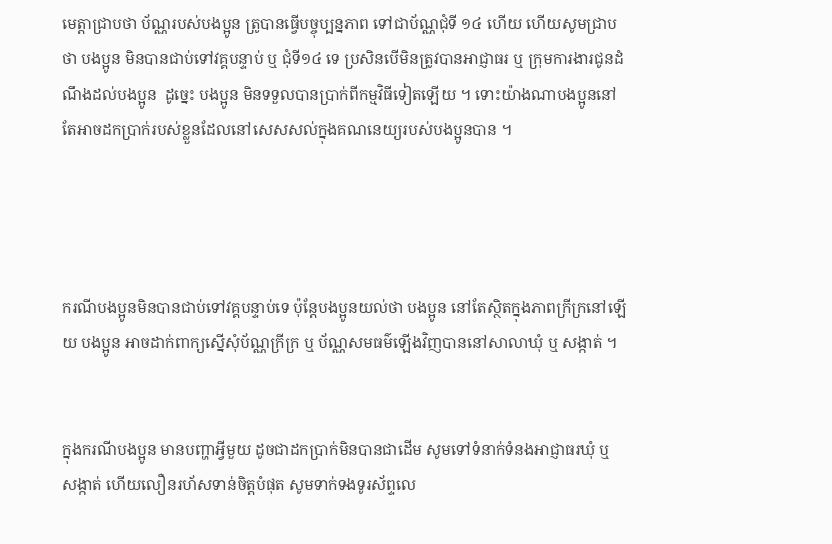មេត្តាជ្រាបថា ប័ណ្ណរបស់បងប្អូន ត្រូបានធ្វើបច្ចុប្បន្នភាព ទៅជាប័ណ្ណជុំទី ១៤ ហើយ ហើយសូមជ្រាបថា បងប្អូន មិនបានជាប់ទៅវគ្គបន្ទាប់ ឬ ជុំទី១៤ ទេ ប្រសិនបើមិនត្រូវបានអាជ្ញាធរ ឬ ក្រុមការងារជូនដំណឹងដល់បងប្អូន  ដូច្នេះ បងប្អូន មិនទទួលបានប្រាក់ពីកម្មវិធីទៀតឡើយ ។ ទោះយ៉ាងណាបងប្អូននៅតែអាចដកប្រាក់របស់ខ្លួនដែលនៅសេសសល់ក្នុងគណនេយ្យរបស់បងប្អូនបាន ។




ករណីបងប្អូនមិនបានជាប់ទៅវគ្គបន្ទាប់ទេ ប៉ុន្តែបងប្អូនយល់ថា បងប្អូន នៅតែស្ថិតក្នុងភាពក្រីក្រនៅឡើយ បងប្អូន អាចដាក់ពាក្យស្នើសុំប័ណ្ណក្រីក្រ ឬ ប័ណ្ណសមធម៌ឡើងវិញបាននៅសាលាឃុំ ឬ សង្កាត់ ។


ក្នុងករណីបងប្អូន មានបញ្ហាអ្វីមួយ ដូចជាដកប្រាក់មិនបានជាដើម សូមទៅទំនាក់ទំនងអាជ្ញាធរឃុំ ឬ សង្កាត់ ហើយលឿនរហ័សទាន់ចិត្តបំផុត សូមទាក់ទងទូរស័ព្ទលេ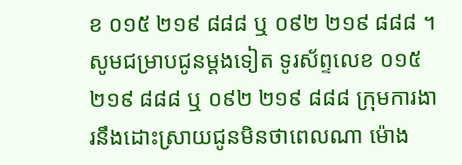ខ ០១៥ ២១៩ ៨៨៨ ឬ ០៩២ ២១៩ ៨៨៨ ។ សូមជម្រាបជូនម្តងទៀត ទូរស័ព្ទលេខ ០១៥ ២១៩ ៨៨៨ ឬ ០៩២ ២១៩ ៨៨៨ ក្រុមការងារនឹងដោះស្រាយជូនមិនថាពេលណា ម៉ោង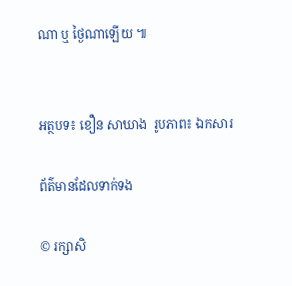ណា ឬ ថ្ងៃណាឡើយ ៕


អត្ថបទ៖ ខឿន សាឃាង  រូបភាព៖ ឯកសារ

ព័ត៌មានដែលទាក់ទង

© រក្សាសិ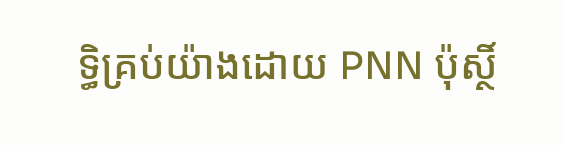ទ្ធិគ្រប់យ៉ាងដោយ PNN ប៉ុស្ថិ៍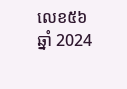លេខ៥៦ ឆ្នាំ 2024